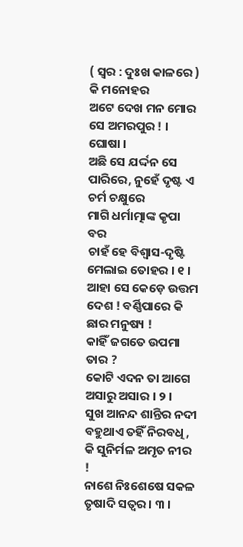( ସ୍ୱର : ଦୁଃଖ କାଳରେ )
କି ମନୋହର
ଅଟେ ଦେଖ ମନ ମୋର ସେ ଅମରପୁର ! । ଘୋଷା ।
ଅଛି ସେ ଯର୍ଦ୍ଦନ ସେ ପାରିରେ, ନୁହେଁ ଦୃଷ୍ଟ ଏ ଚର୍ମ ଚକ୍ଷୁରେ
ମାଗି ଧର୍ମାତ୍ମାଙ୍କ କୃପା ବର
ଚାହଁ ହେ ବିଶ୍ୱାସ-ଦୃଷ୍ଟି ମେଲାଇ ତୋହର । ୧ ।
ଆହା ସେ କେଡ଼େ ଉତ୍ତମ ଦେଶ ! ବର୍ଣ୍ଣିପାରେ କି ଛାର ମନୁଷ୍ୟ !
କାହିଁ ଜଗତେ ଉପମା ତାର ?
କୋଟି ଏଦନ ତା ଆଗେ ଅସାରୁ ଅସାର । ୨ ।
ସୁଖ ଆନନ୍ଦ ଶାନ୍ତିର ନଦୀ ବହୁଥାଏ ତହିଁ ନିରବଧି,
କି ସୁନିର୍ମଳ ଅମୃତ ନୀର !
ନାଶେ ନିଃଶେଷେ ସକଳ ତୃଷାଦି ସତ୍ୱର । ୩ ।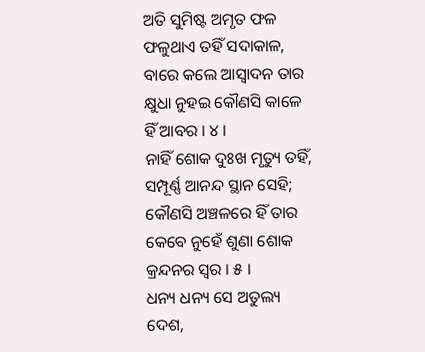ଅତି ସୁମିଷ୍ଟ ଅମୃତ ଫଳ ଫଳୁଥାଏ ତହିଁ ସଦାକାଳ,
ବାରେ କଲେ ଆସ୍ୱାଦନ ତାର
କ୍ଷୁଧା ନୁହଇ କୌଣସି କାଳେ ହିଁ ଆବର । ୪ ।
ନାହିଁ ଶୋକ ଦୁଃଖ ମୃତ୍ୟୁ ତହିଁ,
ସମ୍ପୂର୍ଣ୍ଣ ଆନନ୍ଦ ସ୍ଥାନ ସେହି; କୌଣସି ଅଞ୍ଚଳରେ ହିଁ ତାର
କେବେ ନୁହେଁ ଶୁଣା ଶୋକ କ୍ରନ୍ଦନର ସ୍ୱର । ୫ ।
ଧନ୍ୟ ଧନ୍ୟ ସେ ଅତୁଲ୍ୟ ଦେଶ,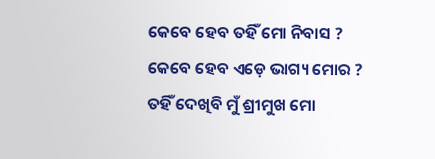କେବେ ହେବ ତହିଁ ମୋ ନିବାସ ?
କେବେ ହେବ ଏଡ଼େ ଭାଗ୍ୟ ମୋର ?
ତହିଁ ଦେଖିବି ମୁଁ ଶ୍ରୀମୁଖ ମୋ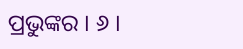ପ୍ରଭୁଙ୍କର । ୬ ।